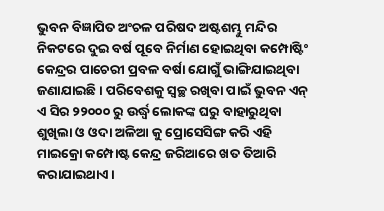ଭୁବନ ବିଜ୍ଞାପିତ ଅଂଚଳ ପରିଷଦ ଅଷ୍ଟଶମ୍ଭୁ ମନ୍ଦିର ନିକଟରେ ଦୁଇ ବର୍ଷ ପୂବେ ନିର୍ମାଣ ହୋଇଥିବା କମ୍ପୋଷ୍ଟିଂ କେନ୍ଦ୍ରର ପାଚେରୀ ପ୍ରବଳ ବର୍ଷା ଯୋଗୁଁ ଭାଙ୍ଗିଯାଇଥିବା ଜଣାଯାଇଛି । ପରିବେଶକୁ ସ୍ୱଚ୍ଛ ରଖିବା ପାଇଁ ଭୁବନ ଏନ୍ ଏ ସିର ୨୨୦୦୦ ରୁ ଉର୍ଦ୍ଧ୍ୱ ଲୋକଙ୍କ ଘରୁ ବାହାରୁଥିବା ଶୁଖିଲା ଓ ଓଦା ଅଳିଆ କୁ ପ୍ରୋସେସିଙ୍ଗ କରି ଏହି ମାଇକ୍ରୋ କମ୍ପୋଷ୍ଟ କେନ୍ଦ୍ର ଜରିଆରେ ଖତ ତିଆରି କରାଯାଇଥାଏ ।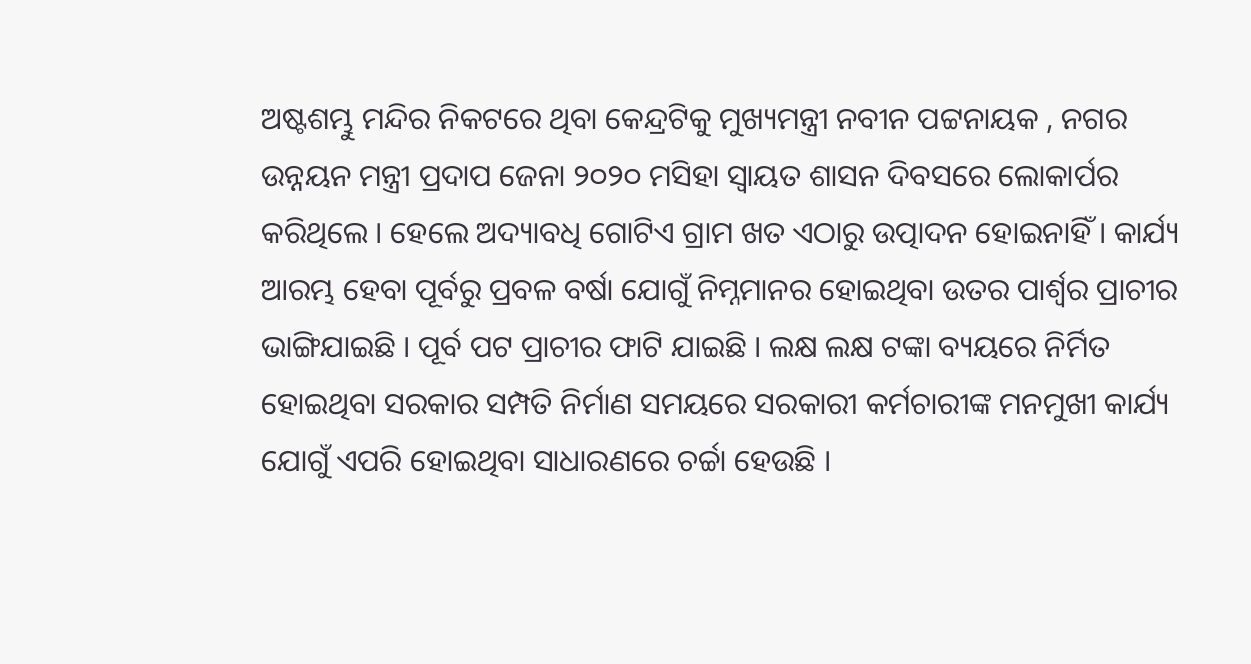ଅଷ୍ଟଶମ୍ଭୁ ମନ୍ଦିର ନିକଟରେ ଥିବା କେନ୍ଦ୍ରଟିକୁ ମୁଖ୍ୟମନ୍ତ୍ରୀ ନବୀନ ପଟ୍ଟନାୟକ , ନଗର ଉନ୍ନୟନ ମନ୍ତ୍ରୀ ପ୍ରଦାପ ଜେନା ୨୦୨୦ ମସିହା ସ୍ୱାୟତ ଶାସନ ଦିବସରେ ଲୋକାର୍ପର କରିଥିଲେ । ହେଲେ ଅଦ୍ୟାବଧି ଗୋଟିଏ ଗ୍ରାମ ଖତ ଏଠାରୁ ଉତ୍ପାଦନ ହୋଇନାହିଁ । କାର୍ଯ୍ୟ ଆରମ୍ଭ ହେବା ପୂର୍ବରୁ ପ୍ରବଳ ବର୍ଷା ଯୋଗୁଁ ନିମ୍ନମାନର ହୋଇଥିବା ଉତର ପାର୍ଶ୍ୱର ପ୍ରାଚୀର ଭାଙ୍ଗିଯାଇଛି । ପୂର୍ବ ପଟ ପ୍ରାଚୀର ଫାଟି ଯାଇଛି । ଲକ୍ଷ ଲକ୍ଷ ଟଙ୍କା ବ୍ୟୟରେ ନିର୍ମିତ ହୋଇଥିବା ସରକାର ସମ୍ପତି ନିର୍ମାଣ ସମୟରେ ସରକାରୀ କର୍ମଚାରୀଙ୍କ ମନମୁଖୀ କାର୍ଯ୍ୟ ଯୋଗୁଁ ଏପରି ହୋଇଥିବା ସାଧାରଣରେ ଚର୍ଚ୍ଚା ହେଉଛି ।